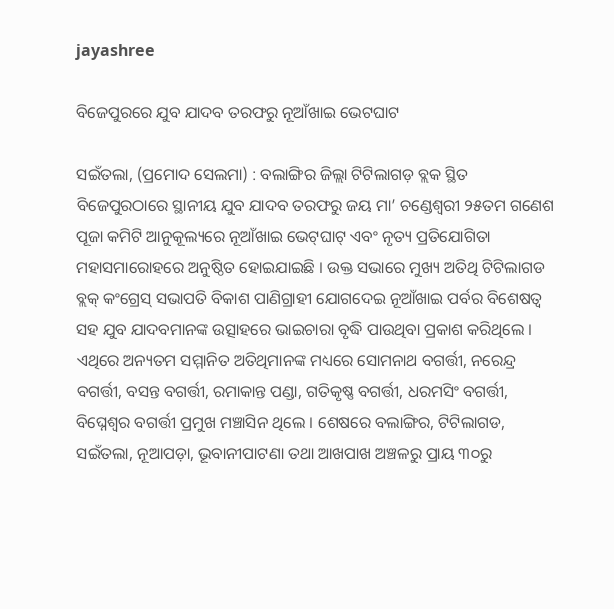jayashree

ବିଜେପୁରରେ ଯୁବ ଯାଦବ ତରଫରୁ ନୂଆଁଖାଇ ଭେଟଘାଟ

ସଇଁତଲା, (ପ୍ରମୋଦ ସେଲମା) : ବଲାଙ୍ଗିର ଜିଲ୍ଲା ଟିଟିଲାଗଡ଼ ବ୍ଲକ ସ୍ଥିତ ବିଜେପୁରଠାରେ ସ୍ଥାନୀୟ ଯୁବ ଯାଦବ ତରଫରୁ ଜୟ ମା’ ଚଣ୍ଡେଶ୍ୱରୀ ୨୫ତମ ଗଣେଶ ପୂଜା କମିଟି ଆନୁକୂଲ୍ୟରେ ନୂଆଁଖାଇ ଭେଟ୍‌ଘାଟ୍‌ ଏବଂ ନୃତ୍ୟ ପ୍ରତିଯୋଗିତା ମହାସମାରୋହରେ ଅନୁଷ୍ଠିତ ହୋଇଯାଇଛି । ଉକ୍ତ ସଭାରେ ମୁଖ୍ୟ ଅତିଥି ଟିଟିଲାଗଡ ବ୍ଲକ୍ କଂଗ୍ରେସ୍ ସଭାପତି ବିକାଶ ପାଣିଗ୍ରାହୀ ଯୋଗଦେଇ ନୂଆଁଖାଇ ପର୍ବର ବିଶେଷତ୍ଵ ସହ ଯୁବ ଯାଦବମାନଙ୍କ ଉତ୍ସାହରେ ଭାଇଚାରା ବୃଦ୍ଧି ପାଉଥିବା ପ୍ରକାଶ କରିଥିଲେ । ଏଥିରେ ଅନ୍ୟତମ ସମ୍ମାନିତ ଅତିଥିମାନଙ୍କ ମଧ୍ୟରେ ସୋମନାଥ ବଗର୍ତ୍ତୀ, ନରେନ୍ଦ୍ର ବଗର୍ତ୍ତୀ, ବସନ୍ତ ବଗର୍ତ୍ତୀ, ରମାକାନ୍ତ ପଣ୍ଡା, ଗତିକୃଷ୍ଣ ବଗର୍ତ୍ତୀ, ଧରମସିଂ ବଗର୍ତ୍ତୀ, ବିଘ୍ନେଶ୍ୱର ବଗର୍ତ୍ତୀ ପ୍ରମୁଖ ମଞ୍ଚାସିନ ଥିଲେ । ଶେଷରେ ବଲାଙ୍ଗିର, ଟିଟିଲାଗଡ, ସଇଁତଲା, ନୂଆପଡ଼ା, ଭୂବାନୀପାଟଣା ତଥା ଆଖପାଖ ଅଞ୍ଚଳରୁ ପ୍ରାୟ ୩୦ରୁ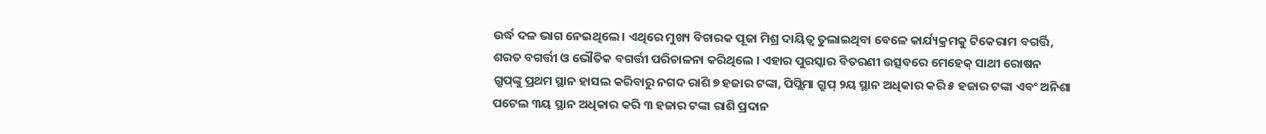ଉର୍ଦ୍ଧ ଦଳ ଭାଗ ନେଇଥିଲେ । ଏଥିରେ ମୁଖ୍ୟ ବିଚାରକ ପୂଜା ମିଶ୍ର ଦାୟିତ୍ୱ ତୁଲାଇଥିବା ବେଳେ କାର୍ଯ୍ୟକ୍ରମକୁ ଟିକେରାମ ବଗର୍ତ୍ତି, ଶରତ ବଗର୍ତ୍ତୀ ଓ ଭୌତିକ ବଗର୍ତ୍ତୀ ପରିଚାଳନା କରିଥିଲେ । ଏହାର ପୁରସ୍କାର ବିତରଣୀ ଉତ୍ସବରେ ମେହେକ୍ ସାଥୀ ରୋଷନ ଗ୍ରୁପ୍‌ଙ୍କୁ ପ୍ରଥମ ସ୍ଥାନ ହାସଲ କରିବାରୁ ନଗଦ ରାଶି ୭ ହଜାର ଟଙ୍କା, ପିପ୍ଲିମା ଗ୍ରୁପ୍ ୨ୟ ସ୍ଥାନ ଅଧିକାର କରି ୫ ହଜାର ଟଙ୍କା ଏବଂ ଅନିଶା ପଟେଲ ୩ୟ ସ୍ଥାନ ଅଧିକାର କରି ୩ ହଜାର ଟଙ୍କା ରାଶି ପ୍ରଦାନ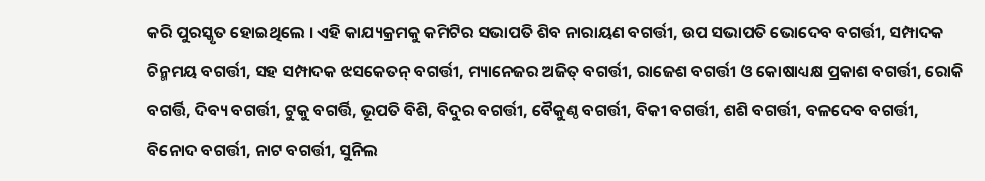କରି ପୁରସ୍କୃତ ହୋଇଥିଲେ । ଏହି କାଯ୍ୟକ୍ରମକୁ କମିଟିର ସଭାପତି ଶିବ ନାରାୟଣ ବଗର୍ତ୍ତୀ, ଉପ ସଭାପତି ଭୋଦେବ ବଗର୍ତ୍ତୀ, ସମ୍ପାଦକ ଚିନ୍ମମୟ ବଗର୍ତ୍ତୀ, ସହ ସମ୍ପାଦକ ଝସକେତନ୍ ବଗର୍ତ୍ତୀ, ମ୍ୟାନେଜର ଅଜିତ୍ ବଗର୍ତ୍ତୀ, ରାଜେଶ ବଗର୍ତ୍ତୀ ଓ କୋଷାଧ୍ୟକ୍ଷ ପ୍ରକାଶ ବଗର୍ତ୍ତୀ, ରୋକି ବଗର୍ତ୍ତି, ଦିବ୍ୟ ବଗର୍ତ୍ତୀ, ଟୁକୁ ବଗର୍ତ୍ତି, ଭୂପତି ବିଶି, ବିଦୁର ବଗର୍ତ୍ତୀ, ବୈକୁଣ୍ଠ ବଗର୍ତ୍ତୀ, ବିକୀ ବଗର୍ତ୍ତୀ, ଶଶି ବଗର୍ତ୍ତୀ, ବଳଦେବ ବଗର୍ତ୍ତୀ, ବିନୋଦ ବଗର୍ତ୍ତୀ, ନାଟ ବଗର୍ତ୍ତୀ, ସୁନିଲ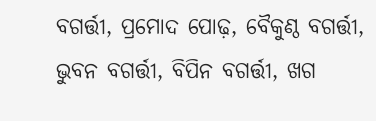ବଗର୍ତ୍ତୀ, ପ୍ରମୋଦ ପୋଢ଼, ବୈକୁଣ୍ଠ ବଗର୍ତ୍ତୀ, ଭୁବନ ବଗର୍ତ୍ତୀ, ବିପିନ ବଗର୍ତ୍ତୀ, ଖଗ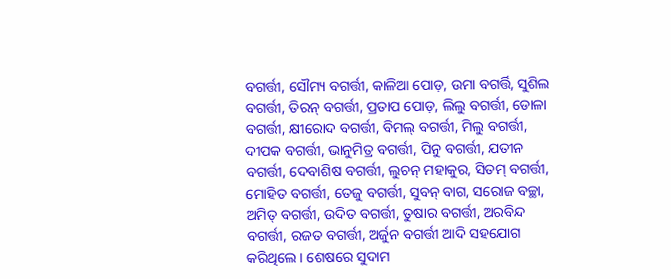ବଗର୍ତ୍ତୀ, ସୌମ୍ୟ ବଗର୍ତ୍ତୀ, କାଳିଆ ପୋଡ଼, ଉମା ବଗର୍ତ୍ତି, ସୁଶିଲ ବଗର୍ତ୍ତୀ, ତିରନ୍ ବଗର୍ତ୍ତୀ, ପ୍ରତାପ ପୋଡ଼, ଲିଲୁ ବଗର୍ତ୍ତୀ, ଡୋଳା ବଗର୍ତ୍ତୀ, କ୍ଷୀରୋଦ ବଗର୍ତ୍ତୀ, ବିମଲ୍ ବଗର୍ତ୍ତୀ, ମିଲୁ ବଗର୍ତ୍ତୀ, ଦୀପକ ବଗର୍ତ୍ତୀ, ଭାନୁମିତ୍ର ବଗର୍ତ୍ତୀ, ପିନୁ ବଗର୍ତ୍ତୀ, ଯତୀନ ବଗର୍ତ୍ତୀ, ଦେବାଶିଷ ବଗର୍ତ୍ତୀ, ଲୁଚନ୍ ମହାକୁର, ସିତମ୍ ବଗର୍ତ୍ତୀ, ମୋହିତ ବଗର୍ତ୍ତୀ, ତେଜୁ ବଗର୍ତ୍ତୀ, ସୁବନ୍ ବାଗ, ସରୋଜ ବଚ୍ଛା, ଅମିତ୍ ବଗର୍ତ୍ତୀ, ଉଦିତ ବଗର୍ତ୍ତୀ, ତୁଷାର ବଗର୍ତ୍ତୀ, ଅରବିନ୍ଦ ବଗର୍ତ୍ତୀ, ରଜତ ବଗର୍ତ୍ତୀ, ଅର୍ଜୁନ ବଗର୍ତ୍ତୀ ଆଦି ସହଯୋଗ କରିଥିଲେ । ଶେଷରେ ସୁଦାମ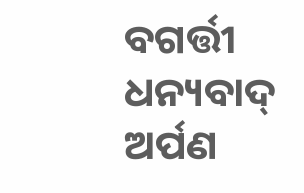ବଗର୍ତ୍ତୀ ଧନ୍ୟବାଦ୍ ଅର୍ପଣ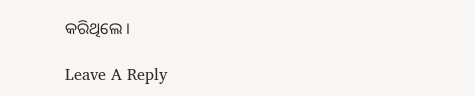କରିଥିଲେ ।

Leave A Reply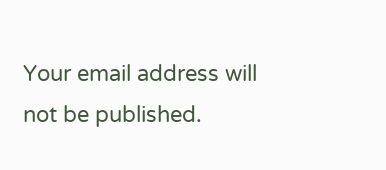Your email address will not be published.